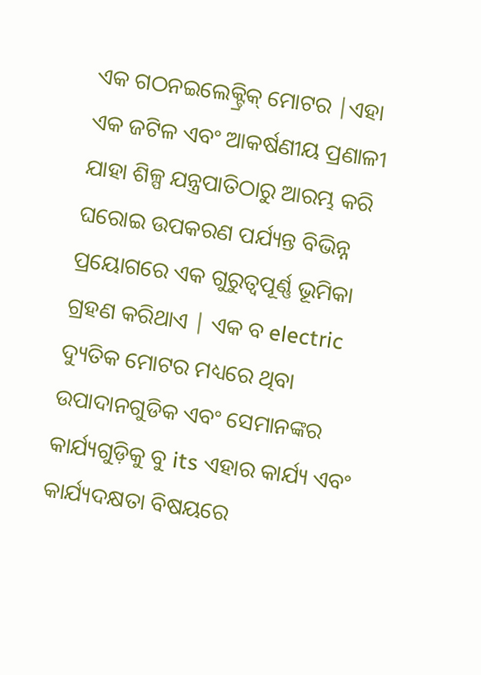ଏକ ଗଠନଇଲେକ୍ଟ୍ରିକ୍ ମୋଟର |ଏହା ଏକ ଜଟିଳ ଏବଂ ଆକର୍ଷଣୀୟ ପ୍ରଣାଳୀ ଯାହା ଶିଳ୍ପ ଯନ୍ତ୍ରପାତିଠାରୁ ଆରମ୍ଭ କରି ଘରୋଇ ଉପକରଣ ପର୍ଯ୍ୟନ୍ତ ବିଭିନ୍ନ ପ୍ରୟୋଗରେ ଏକ ଗୁରୁତ୍ୱପୂର୍ଣ୍ଣ ଭୂମିକା ଗ୍ରହଣ କରିଥାଏ | ଏକ ବ electric ଦ୍ୟୁତିକ ମୋଟର ମଧ୍ୟରେ ଥିବା ଉପାଦାନଗୁଡିକ ଏବଂ ସେମାନଙ୍କର କାର୍ଯ୍ୟଗୁଡ଼ିକୁ ବୁ its ଏହାର କାର୍ଯ୍ୟ ଏବଂ କାର୍ଯ୍ୟଦକ୍ଷତା ବିଷୟରେ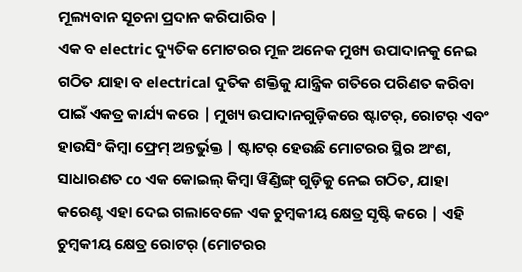ମୂଲ୍ୟବାନ ସୂଚନା ପ୍ରଦାନ କରିପାରିବ |
ଏକ ବ electric ଦ୍ୟୁତିକ ମୋଟରର ମୂଳ ଅନେକ ମୁଖ୍ୟ ଉପାଦାନକୁ ନେଇ ଗଠିତ ଯାହା ବ electrical ଦୁତିକ ଶକ୍ତିକୁ ଯାନ୍ତ୍ରିକ ଗତିରେ ପରିଣତ କରିବା ପାଇଁ ଏକତ୍ର କାର୍ଯ୍ୟ କରେ | ମୁଖ୍ୟ ଉପାଦାନଗୁଡ଼ିକରେ ଷ୍ଟାଟର୍, ରୋଟର୍ ଏବଂ ହାଉସିଂ କିମ୍ବା ଫ୍ରେମ୍ ଅନ୍ତର୍ଭୁକ୍ତ | ଷ୍ଟାଟର୍ ହେଉଛି ମୋଟରର ସ୍ଥିର ଅଂଶ, ସାଧାରଣତ co ଏକ କୋଇଲ୍ କିମ୍ବା ୱିଣ୍ଡିଙ୍ଗ୍ ଗୁଡ଼ିକୁ ନେଇ ଗଠିତ, ଯାହା କରେଣ୍ଟ ଏହା ଦେଇ ଗଲାବେଳେ ଏକ ଚୁମ୍ବକୀୟ କ୍ଷେତ୍ର ସୃଷ୍ଟି କରେ | ଏହି ଚୁମ୍ବକୀୟ କ୍ଷେତ୍ର ରୋଟର୍ (ମୋଟରର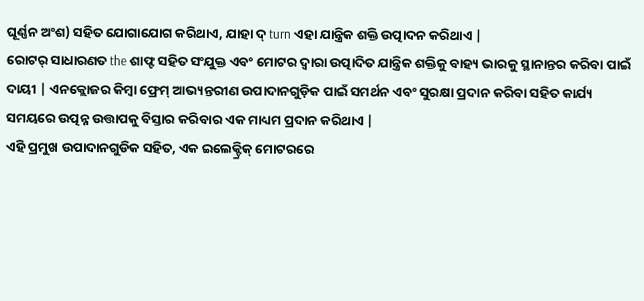ଘୂର୍ଣ୍ଣନ ଅଂଶ) ସହିତ ଯୋଗାଯୋଗ କରିଥାଏ, ଯାହା ଦ୍ turn ଏହା ଯାନ୍ତ୍ରିକ ଶକ୍ତି ଉତ୍ପାଦନ କରିଥାଏ |
ରୋଟର୍ ସାଧାରଣତ the ଶାଫ୍ଟ ସହିତ ସଂଯୁକ୍ତ ଏବଂ ମୋଟର ଦ୍ୱାରା ଉତ୍ପାଦିତ ଯାନ୍ତ୍ରିକ ଶକ୍ତିକୁ ବାହ୍ୟ ଭାରକୁ ସ୍ଥାନାନ୍ତର କରିବା ପାଇଁ ଦାୟୀ | ଏନକ୍ଲୋଜର କିମ୍ବା ଫ୍ରେମ୍ ଆଭ୍ୟନ୍ତରୀଣ ଉପାଦାନଗୁଡ଼ିକ ପାଇଁ ସମର୍ଥନ ଏବଂ ସୁରକ୍ଷା ପ୍ରଦାନ କରିବା ସହିତ କାର୍ଯ୍ୟ ସମୟରେ ଉତ୍ପନ୍ନ ଉତ୍ତାପକୁ ବିସ୍ତାର କରିବାର ଏକ ମାଧ୍ୟମ ପ୍ରଦାନ କରିଥାଏ |
ଏହି ପ୍ରମୁଖ ଉପାଦାନଗୁଡିକ ସହିତ, ଏକ ଇଲେକ୍ଟ୍ରିକ୍ ମୋଟରରେ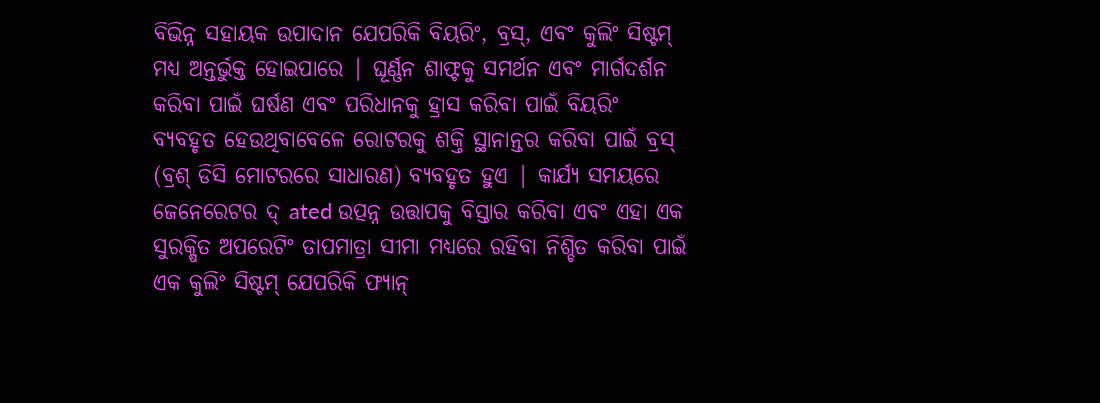ବିଭିନ୍ନ ସହାୟକ ଉପାଦାନ ଯେପରିକି ବିୟରିଂ, ବ୍ରସ୍, ଏବଂ କୁଲିଂ ସିଷ୍ଟମ୍ ମଧ୍ୟ ଅନ୍ତର୍ଭୁକ୍ତ ହୋଇପାରେ | ଘୂର୍ଣ୍ଣନ ଶାଫ୍ଟକୁ ସମର୍ଥନ ଏବଂ ମାର୍ଗଦର୍ଶନ କରିବା ପାଇଁ ଘର୍ଷଣ ଏବଂ ପରିଧାନକୁ ହ୍ରାସ କରିବା ପାଇଁ ବିୟରିଂ ବ୍ୟବହୃତ ହେଉଥିବାବେଳେ ରୋଟରକୁ ଶକ୍ତି ସ୍ଥାନାନ୍ତର କରିବା ପାଇଁ ବ୍ରସ୍ (ବ୍ରଶ୍ ଡିସି ମୋଟରରେ ସାଧାରଣ) ବ୍ୟବହୃତ ହୁଏ | କାର୍ଯ୍ୟ ସମୟରେ ଜେନେରେଟର ଦ୍ ated ଉତ୍ପନ୍ନ ଉତ୍ତାପକୁ ବିସ୍ତାର କରିବା ଏବଂ ଏହା ଏକ ସୁରକ୍ଷିତ ଅପରେଟିଂ ତାପମାତ୍ରା ସୀମା ମଧ୍ୟରେ ରହିବା ନିଶ୍ଚିତ କରିବା ପାଇଁ ଏକ କୁଲିଂ ସିଷ୍ଟମ୍ ଯେପରିକି ଫ୍ୟାନ୍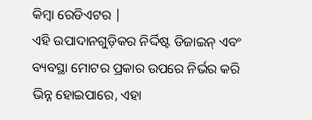କିମ୍ବା ରେଡିଏଟର |
ଏହି ଉପାଦାନଗୁଡ଼ିକର ନିର୍ଦ୍ଦିଷ୍ଟ ଡିଜାଇନ୍ ଏବଂ ବ୍ୟବସ୍ଥା ମୋଟର ପ୍ରକାର ଉପରେ ନିର୍ଭର କରି ଭିନ୍ନ ହୋଇପାରେ, ଏହା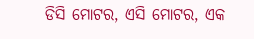ଡିସି ମୋଟର, ଏସି ମୋଟର, ଏକ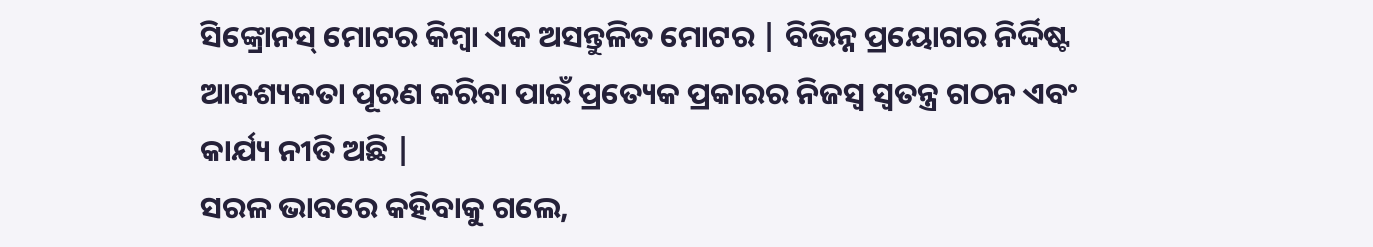ସିଙ୍କ୍ରୋନସ୍ ମୋଟର କିମ୍ବା ଏକ ଅସନ୍ତୁଳିତ ମୋଟର | ବିଭିନ୍ନ ପ୍ରୟୋଗର ନିର୍ଦ୍ଦିଷ୍ଟ ଆବଶ୍ୟକତା ପୂରଣ କରିବା ପାଇଁ ପ୍ରତ୍ୟେକ ପ୍ରକାରର ନିଜସ୍ୱ ସ୍ୱତନ୍ତ୍ର ଗଠନ ଏବଂ କାର୍ଯ୍ୟ ନୀତି ଅଛି |
ସରଳ ଭାବରେ କହିବାକୁ ଗଲେ,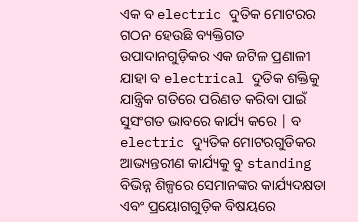ଏକ ବ electric ଦୁତିକ ମୋଟରର ଗଠନ ହେଉଛି ବ୍ୟକ୍ତିଗତ ଉପାଦାନଗୁଡ଼ିକର ଏକ ଜଟିଳ ପ୍ରଣାଳୀ ଯାହା ବ electrical ଦୁତିକ ଶକ୍ତିକୁ ଯାନ୍ତ୍ରିକ ଗତିରେ ପରିଣତ କରିବା ପାଇଁ ସୁସଂଗତ ଭାବରେ କାର୍ଯ୍ୟ କରେ | ବ electric ଦ୍ୟୁତିକ ମୋଟରଗୁଡିକର ଆଭ୍ୟନ୍ତରୀଣ କାର୍ଯ୍ୟକୁ ବୁ standing ବିଭିନ୍ନ ଶିଳ୍ପରେ ସେମାନଙ୍କର କାର୍ଯ୍ୟଦକ୍ଷତା ଏବଂ ପ୍ରୟୋଗଗୁଡ଼ିକ ବିଷୟରେ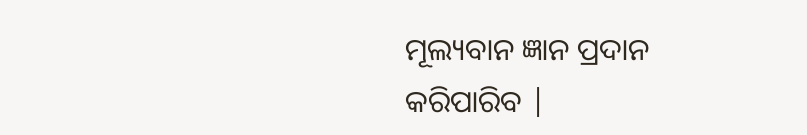ମୂଲ୍ୟବାନ ଜ୍ଞାନ ପ୍ରଦାନ କରିପାରିବ |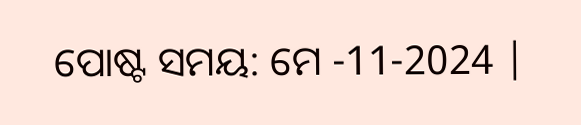ପୋଷ୍ଟ ସମୟ: ମେ -11-2024 |